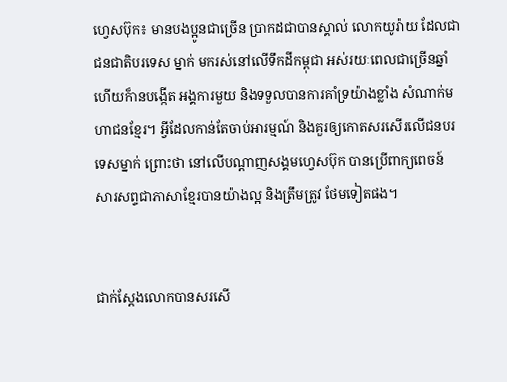ហ្វេសប៊ុក៖ មានបងប្អូនជាច្រើន ប្រាកដជាបានស្គាល់ លោកយូរ៉ាយ ដែលជាជនជាតិបរទេស ម្នាក់ មករស់នៅលើទឹកដីកម្ពុជា អស់រយៈពេលជាច្រើនឆ្នាំ ហើយក៏ានបង្កើត អង្គការមួយ និងទទួលបានការគាំទ្រយ៉ាងខ្លាំង សំណាក់មហាជនខ្មែរ។ អ្វីដែលកាន់តែចាប់អារម្មណ៍ និងគួរឲ្យកោតសរសើរលើជនបរទេសម្នាក់ ព្រោះថា នៅលើបណ្តាញសង្គមហ្វេសប៊ុក បានប្រើពាក្យពេចន៍ សារសព្ទជាភាសាខ្មែរបានយ៉ាងល្អ និងត្រឹមត្រូវ ថែមទៀតផង។


ជាក់ស្តែងលោកបានសរសើ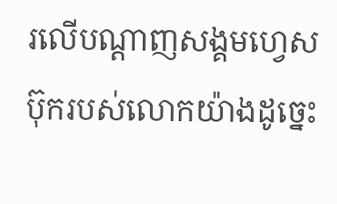រលើបណ្តាញសង្គមហ្វេសប៊ុករបស់លោកយ៉ាងដូច្នេះ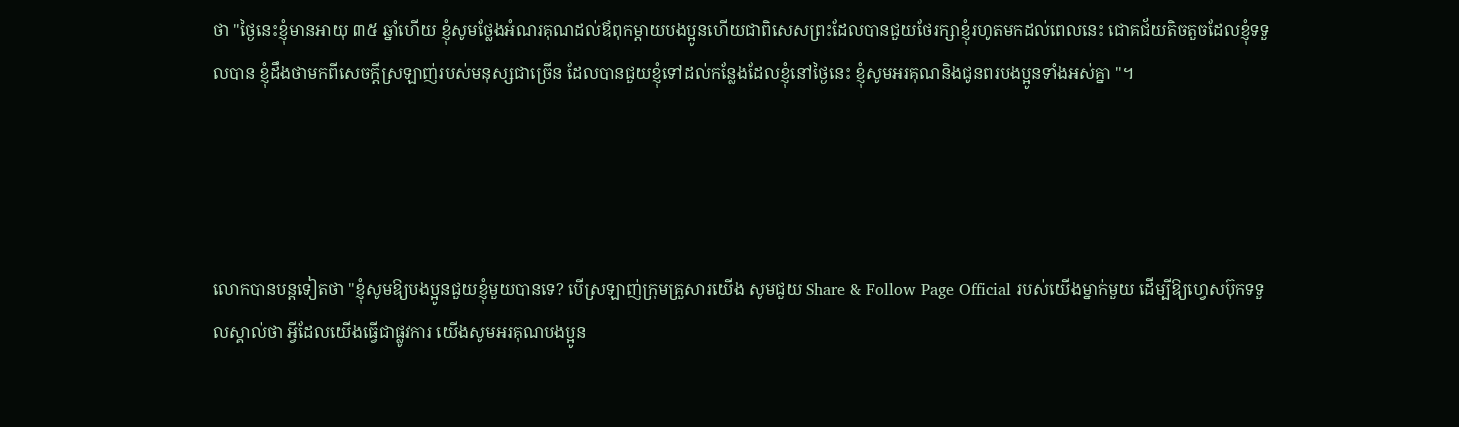ថា "ថ្ងៃនេះខ្ញុំមានអាយុ ៣៥ ឆ្នាំហើយ ខ្ញុំសូមថ្លែងអំណរគុណដល់ឪពុកម្តាយបងប្អូនហើយជាពិសេសព្រះដែលបានជួយថែរក្សាខ្ញុំរហូតមកដល់ពេលនេះ ជោគជ័យតិចតួចដែលខ្ញុំទទួលបាន ខ្ញុំដឹងថាមកពីសេចក្តីស្រឡាញ់របស់មនុស្សជាច្រើន ដែលបានជួយខ្ញុំទៅដល់កន្លែងដែលខ្ញុំនៅថ្ងៃនេះ ខ្ញុំសូមអរគុណនិងជូនពរបងប្អូនទាំងអស់គ្នា "។




លោកបានបន្តទៀតថា "ខ្ញុំសូមឱ្យបងប្អូនជួយខ្ញុំមួយបានទេ? បើស្រឡាញ់ក្រុមគ្រួសារយើង សូមជួយ Share & Follow Page Official របស់យើងម្នាក់មួយ ដើម្បីឱ្យហ្វេសប៊ុកទទួលស្គាល់ថា អ្វីដែលយើងធ្វើជាផ្លូវការ យើងសូមអរគុណបងប្អូន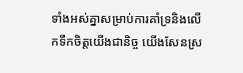ទាំងអស់គ្នាសម្រាប់ការគាំទ្រនិងលើកទឹកចិត្តយើងជានិច្ច យើងសែនស្រ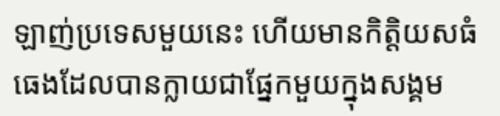ឡាញ់ប្រទេសមួយនេះ ហើយមានកិត្តិយសធំធេងដែលបានក្លាយជាផ្នែកមួយក្នុងសង្គម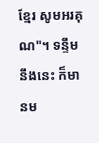ខ្មែរ សូមអរគុណ"។ ទន្ទឹមនឹងនេះ ក៏មានម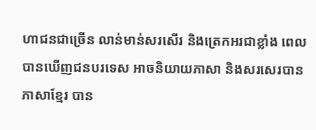ហាជនជាច្រើន លាន់មាន់សរសើរ និងត្រេកអរជាខ្លាំង ពេលបានឃើញជនបរទេស អាចនិយាយភាសា និងសរសេរបានភាសាខ្មែរ បាន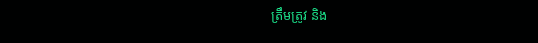ត្រឹមត្រូវ និង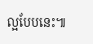ល្អបែបនេះ៕